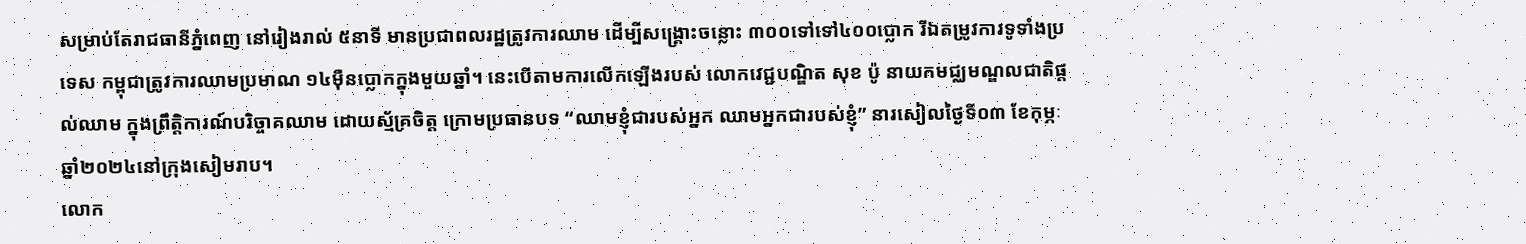សម្រាប់តែរាជធានីភ្នំពេញ នៅរៀងរាល់ ៥នាទី មានប្រជាពលរដ្ឋត្រូវការឈាម ដើម្បីសង្គ្រោះចន្លោះ ៣០០ទៅទៅ៤០០ប្លោក រីឯតម្រូវការទូទាំងប្រទេស កម្ពុជាត្រូវការឈាមប្រមាណ ១៤ម៉ឺនប្លោកក្នុងមួយឆ្នាំ។ នេះបើតាមការលើកឡើងរបស់ លោកវេជ្ជបណ្ឌិត សុខ ប៉ូ នាយកមជ្ឈមណ្ឌលជាតិផ្តល់ឈាម ក្នុងព្រឹត្តិការណ៍បរិច្ចាគឈាម ដោយស្ម័គ្រចិត្ត ក្រោមប្រធានបទ “ឈាមខ្ញុំជារបស់អ្នក ឈាមអ្នកជារបស់ខ្ញុំ” នារសៀលថ្ងៃទី០៣ ខែកុម្ភៈ ឆ្នាំ២០២៤នៅក្រុងសៀមរាប។
លោក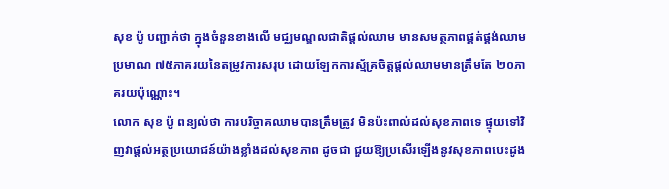សុខ ប៉ូ បញ្ជាក់ថា ក្នុងចំនួនខាងលើ មជ្ឈមណ្ឌលជាតិផ្តល់ឈាម មានសមត្ថភាពផ្គត់ផ្គង់ឈាមប្រមាណ ៧៥ភាគរយនៃតម្រូវការសរុប ដោយឡែកការស្ម័គ្រចិត្តផ្តល់ឈាមមានត្រឹមតែ ២០ភាគរយប៉ុណ្ណោះ។
លោក សុខ ប៉ូ ពន្យល់ថា ការបរិច្ចាគឈាមបានត្រឹមត្រូវ មិនប៉ះពាល់ដល់សុខភាពទេ ផ្ទុយទៅវិញវាផ្តល់អត្ថប្រយោជន៍យ៉ាងខ្លាំងដល់សុខភាព ដូចជា ជួយឱ្យប្រសើរឡើងនូវសុខភាពបេះដូង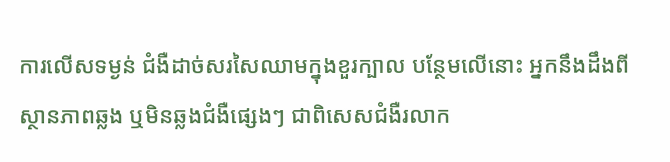ការលើសទម្ងន់ ជំងឺដាច់សរសៃឈាមក្នុងខួរក្បាល បន្ថែមលើនោះ អ្នកនឹងដឹងពីស្ថានភាពឆ្លង ឬមិនឆ្លងជំងឺផ្សេងៗ ជាពិសេសជំងឺរលាក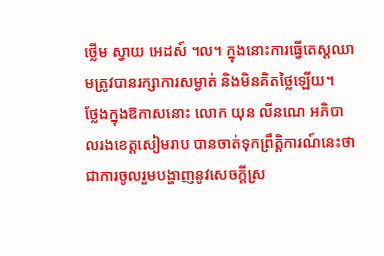ថ្លើម ស្វាយ អេដស៍ ។ល។ ក្នុងនោះការធ្វើតេស្តឈាមត្រូវបានរក្សាការសម្ងាត់ និងមិនគិតថ្លៃឡើយ។
ថ្លែងក្នុងឱកាសនោះ លោក យុន លីនណេ អភិបាលរងខេត្តសៀមរាប បានចាត់ទុកព្រឹត្តិការណ៍នេះថា ជាការចូលរួមបង្ហាញនូវសេចក្តីស្រ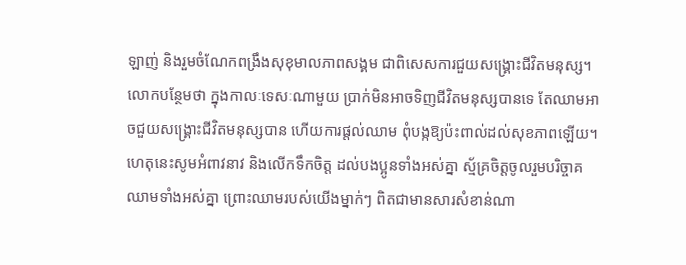ឡាញ់ និងរួមចំណែកពង្រឹងសុខុមាលភាពសង្គម ជាពិសេសការជួយសង្គ្រោះជីវិតមនុស្ស។ លោកបន្ថែមថា ក្នុងកាលៈទេសៈណាមួយ ប្រាក់មិនអាចទិញជីវិតមនុស្សបានទេ តែឈាមអាចជួយសង្គ្រោះជីវិតមនុស្សបាន ហើយការផ្តល់ឈាម ពុំបង្កឱ្យប៉ះពាល់ដល់សុខភាពឡើយ។ ហេតុនេះសូមអំពាវនាវ និងលើកទឹកចិត្ត ដល់បងប្អូនទាំងអស់គ្នា ស្ម័គ្រចិត្តចូលរួមបរិច្ចាគឈាមទាំងអស់គ្នា ព្រោះឈាមរបស់យើងម្នាក់ៗ ពិតជាមានសារសំខាន់ណា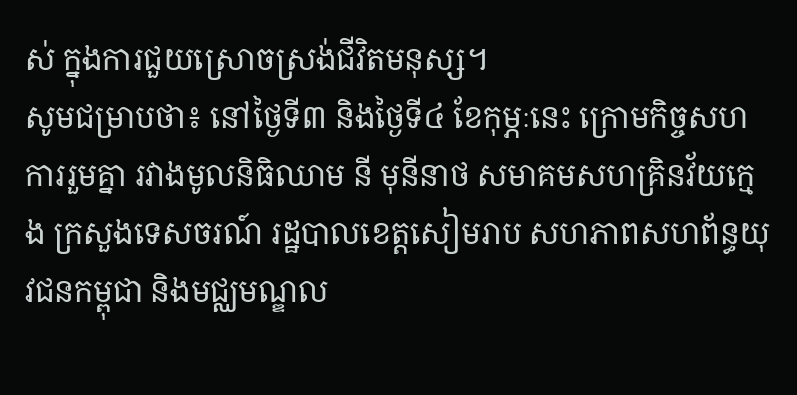ស់ ក្នុងការជួយស្រោចស្រង់ជីវិតមនុស្ស។
សូមជម្រាបថា៖ នៅថ្ងៃទី៣ និងថ្ងៃទី៤ ខែកុម្ភៈនេះ ក្រោមកិច្ចសហការរួមគ្នា រវាងមូលនិធិឈាម នី មុនីនាថ សមាគមសហគ្រិនវ័យក្មេង ក្រសួងទេសចរណ៍ រដ្ឋបាលខេត្តសៀមរាប សហភាពសហព័ន្ធយុវជនកម្ពុជា និងមជ្ឈមណ្ឌល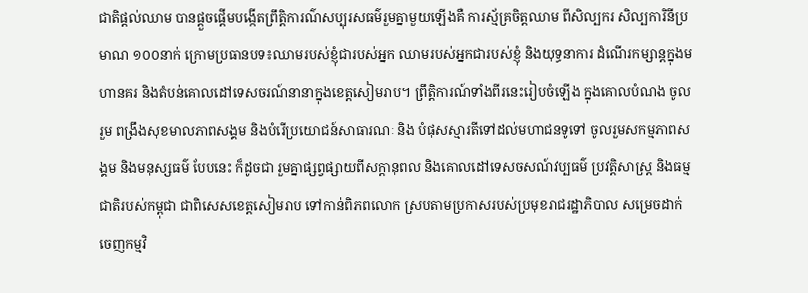ជាតិផ្តល់ឈាម បានផ្តួចផ្តើមបង្កើតព្រឹត្តិការណ៌សប្បុរសធម៌រួមគ្នាមួយឡើងគឺ ការស្ម័គ្រចិត្តឈាម ពីសិល្បករ សិល្បការិនីប្រមាណ ១០០នាក់ ក្រោមប្រធានបទ៖ឈាមរបស់ខ្ញុំជារបស់អ្នក ឈាមរបស់អ្នកជារបស់ខ្ញុំ និងយុទ្ធនាការ ដំណើរកម្សាន្តក្នុងមហានគរ និងតំបន់គោលដៅទេសចរណ៍នានាក្នុងខេត្តសៀមរាប។ ព្រឹត្តិការណ៍ទាំងពីរនេះរៀបចំឡើង ក្នុងគោលបំណង ចូលរួម ពង្រឹងសុខមាលភាពសង្គម និងបំរើប្រយោជន៍សាធារណៈ និង បំផុសស្មារតីទៅដល់មហាជនទូទៅ ចូលរួមសកម្មភាពសង្គម និងមនុស្សធម៌ បែបនេះ ក៏ដូចជា រួមគ្នាផ្សព្វផ្សាយពីសក្តានុពល និងគោលដៅទេសចសណ៍វប្បធម៌ ប្រវត្តិសាស្ត្រ និងធម្មជាតិរបស់កម្ពុជា ជាពិសេសខេត្តសៀមរាប ទៅកាន់ពិភពលោក ស្របតាមប្រកាសរបស់ប្រមុខរាជរដ្ឋាភិបាល សម្រេចដាក់ចេញកម្មវិ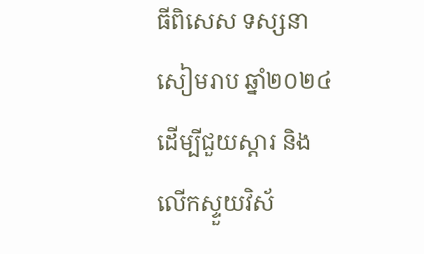ធីពិសេស ទស្សនាសៀមរាប ឆ្នាំ២០២៤ ដើម្បីជួយស្ដារ និងលើកស្ទួយវិស័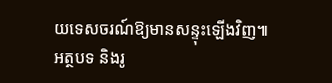យទេសចរណ៍ឱ្យមានសន្ទុះឡើងវិញ៕
អត្ថបទ និងរូ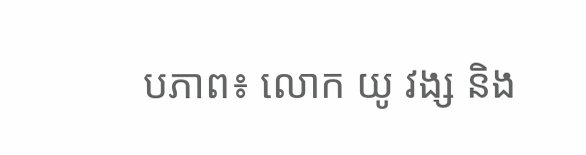បភាព៖ លោក យូ វង្ស និង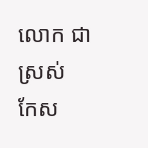លោក ជា ស្រស់
កែស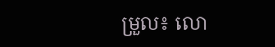ម្រួល៖ លោ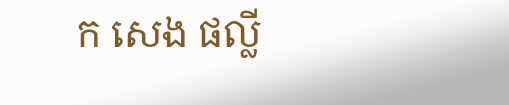ក សេង ផល្លី